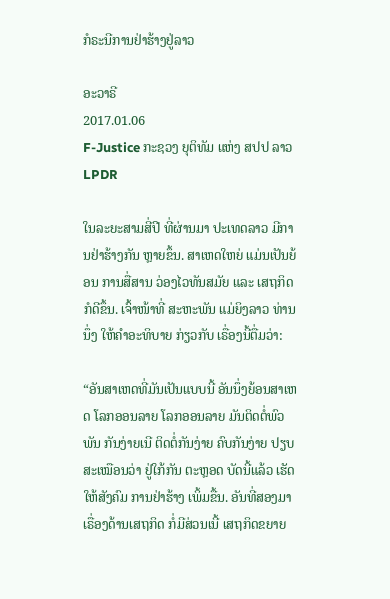ກໍຣະນີການຢ່າຮ້າງຢູ່ລາວ

ອະວາຣີ
2017.01.06
F-Justice ກະຊວງ ຍຸຕິທັມ ແຫ່ງ ສປປ ລາວ
LPDR

ໃນລະຍະສາມສີ່ປີ ທີ່ຜ່ານມາ ປະເທດລາວ ມີການຢ່າຮ້າງກັນ ຫຼາຍຂຶ້ນ. ສາເຫດໃຫຍ່ ແມ່ນເປັນຍ້ອນ ການສື່ສານ ວ່ອງໄວທັນສມັຍ ແລະ ເສຖກິດ ກໍດີຂຶ້ນ. ເຈົ້າໜ້າທີ່ ສະຫະພັນ ແມ່ຍິງລາວ ທ່ານນຶ່ງ ໃຫ້ຄຳອະທິບາຍ ກ່ຽວກັບ ເຣື່ອງນີ້ຕື່ມວ່າ:

“ອັນສາເຫດທີ່ມັນເປັນແບບນີ້ ອັນນຶ່ງຍ້ອນສາເຫດ ໂລກອອນລາຍ ໂລກອອນລາຍ ມັນຕິດຕໍ່ພົວພັນ ກັນງ່າຍເນີ ຕິດຕໍ່ກັນງ່າຍ ຄົບກັນງ່າຍ ປຽບສະເໝືອນວ່າ ຢູ່ໃກ້ກັນ ຕະຫຼອດ ບັດນີ້ແລ້ວ ເຮັດໃຫ້ສັງຄົມ ການຢ່າຮ້າງ ເພິ້ມຂື້ນ. ອັນທີ່ສອງມາ ເຣື່ອງດ້ານເສຖກິດ ກໍ່ມີສ່ວນເນີ້ ເສຖກິດຂຍາຍ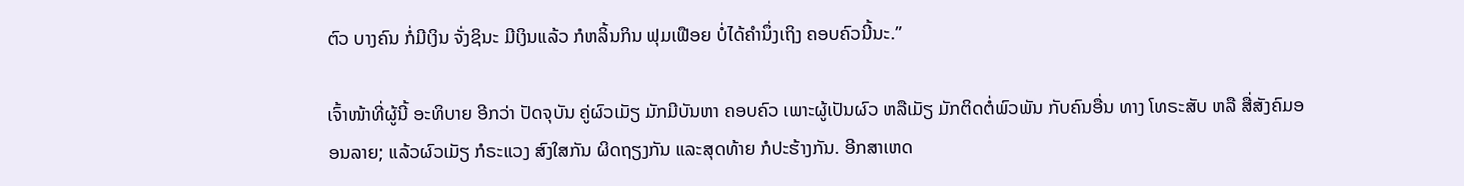ຕົວ ບາງຄົນ ກໍ່ມີເງິນ ຈັ່ງຊິນະ ມີເງິນແລ້ວ ກໍຫລິ້ນກິນ ຟຸມເຟືອຍ ບໍ່ໄດ້ຄຳນຶ່ງເຖິງ ຄອບຄົວນີ້ນະ.”

ເຈົ້າໜ້າທີ່ຜູ້ນີ້ ອະທິບາຍ ອີກວ່າ ປັດຈຸບັນ ຄູ່ຜົວເມັຽ ມັກມີບັນຫາ ຄອບຄົວ ເພາະຜູ້ເປັນຜົວ ຫລືເມັຽ ມັກຕິດຕໍ່ພົວພັນ ກັບຄົນອື່ນ ທາງ ໂທຣະສັບ ຫລື ສື່ສັງຄົມອອນລາຍ; ແລ້ວຜົວເມັຽ ກໍຣະແວງ ສົງໃສກັນ ຜິດຖຽງກັນ ແລະສຸດທ້າຍ ກໍປະຮ້າງກັນ. ອີກສາເຫດ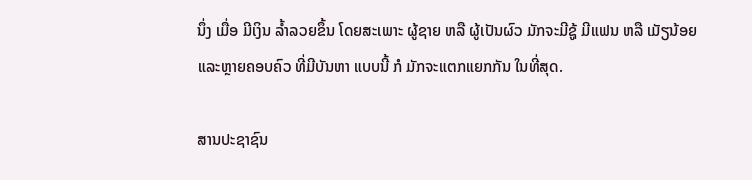ນຶ່ງ ເມື່ອ ມີເງິນ ລ້ຳລວຍຂຶ້ນ ໂດຍສະເພາະ ຜູ້ຊາຍ ຫລື ຜູ້ເປັນຜົວ ມັກຈະມີຊູ້ ມີແຟນ ຫລື ເມັຽນ້ອຍ ແລະຫຼາຍຄອບຄົວ ທີ່ມີບັນຫາ ແບບນີ້ ກໍ ມັກຈະແຕກແຍກກັນ ໃນທີ່ສຸດ.

ສານປະຊາຊົນ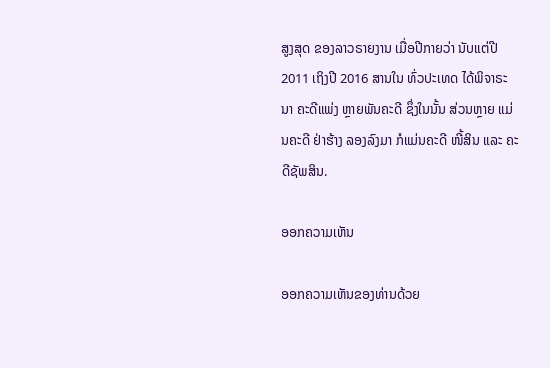ສູງສຸດ ຂອງລາວຣາຍງານ ເມື່ອປີກາຍວ່າ ນັບແຕ່ປີ 2011 ເຖິງປີ 2016 ສານໃນ ທົ່ວປະເທດ ໄດ້ພິຈາຣະນາ ຄະດີແພ່ງ ຫຼາຍພັນຄະດີ ຊຶ່ງໃນນັ້ນ ສ່ວນຫຼາຍ ແມ່ນຄະດີ ຢ່າຮ້າງ ລອງລົງມາ ກໍແມ່ນຄະດີ ໜີ້ສິນ ແລະ ຄະດີຊັພສິນ.

ອອກຄວາມເຫັນ

ອອກຄວາມເຫັນຂອງທ່ານດ້ວຍ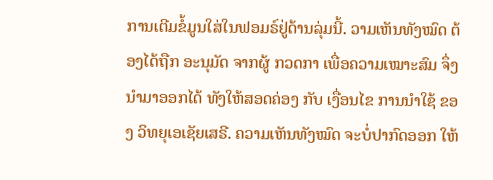ການເຕີມຂໍ້ມູນໃສ່ໃນຟອມຣ໌ຢູ່ດ້ານລຸ່ມນີ້. ວາມເຫັນທັງໝົດ ຕ້ອງໄດ້ຖືກ ອະນຸມັດ ຈາກຜູ້ ກວດກາ ເພື່ອຄວາມເໝາະສົມ ຈຶ່ງນໍາມາອອກໄດ້ ທັງໃຫ້ສອດຄ່ອງ ກັບ ເງື່ອນໄຂ ການນຳໃຊ້ ຂອງ ວິທຍຸເອເຊັຍເສຣີ. ຄວາມເຫັນທັງໝົດ ຈະບໍ່ປາກົດອອກ ໃຫ້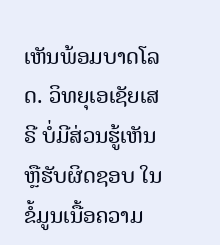ເຫັນພ້ອມບາດໂລດ. ວິທຍຸເອເຊັຍເສຣີ ບໍ່ມີສ່ວນຮູ້ເຫັນ ຫຼືຮັບຜິດຊອບ ໃນຂໍ້ມູນເນື້ອຄວາມ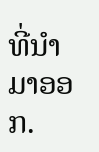ທີ່ນໍາມາອອກ.